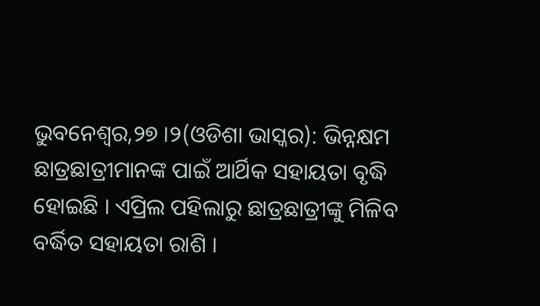ଭୁବନେଶ୍ୱର,୨୭ ।୨(ଓଡିଶା ଭାସ୍କର): ଭିନ୍ନକ୍ଷମ ଛାତ୍ରଛାତ୍ରୀମାନଙ୍କ ପାଇଁ ଆର୍ଥିକ ସହାୟତା ବୃଦ୍ଧି ହୋଇଛି । ଏପ୍ରିଲ ପହିଲାରୁ ଛାତ୍ରଛାତ୍ରୀଙ୍କୁ ମିଳିବ ବର୍ଦ୍ଧିତ ସହାୟତା ରାଶି ।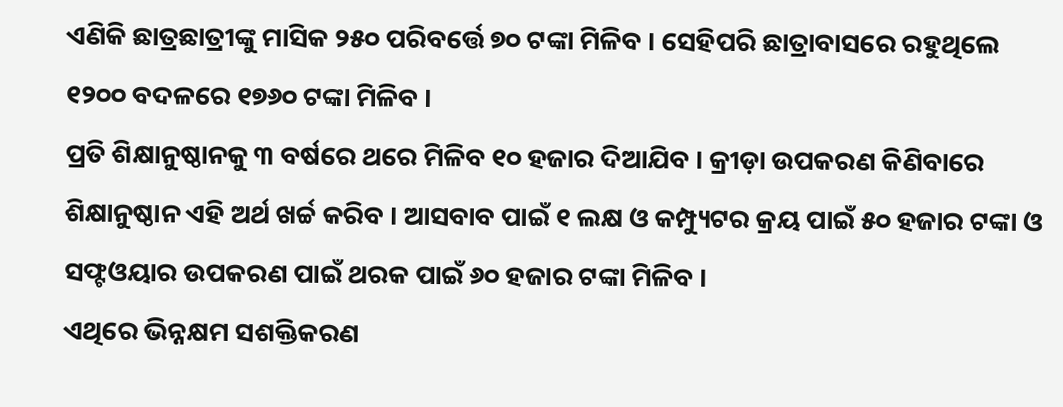ଏଣିକି ଛାତ୍ରଛାତ୍ରୀଙ୍କୁ ମାସିକ ୨୫୦ ପରିବର୍ତ୍ତେ ୭୦ ଟଙ୍କା ମିଳିବ । ସେହିପରି ଛାତ୍ରାବାସରେ ରହୁଥିଲେ ୧୨୦୦ ବଦଳରେ ୧୭୬୦ ଟଙ୍କା ମିଳିବ ।
ପ୍ରତି ଶିକ୍ଷାନୁଷ୍ଠାନକୁ ୩ ବର୍ଷରେ ଥରେ ମିଳିବ ୧୦ ହଜାର ଦିଆଯିବ । କ୍ରୀଡ଼ା ଉପକରଣ କିଣିବାରେ ଶିକ୍ଷାନୁଷ୍ଠାନ ଏହି ଅର୍ଥ ଖର୍ଚ୍ଚ କରିବ । ଆସବାବ ପାଇଁ ୧ ଲକ୍ଷ ଓ କମ୍ପ୍ୟୁଟର କ୍ରୟ ପାଇଁ ୫୦ ହଜାର ଟଙ୍କା ଓ ସଫ୍ଟଓୟାର ଉପକରଣ ପାଇଁ ଥରକ ପାଇଁ ୬୦ ହଜାର ଟଙ୍କା ମିଳିବ ।
ଏଥିରେ ଭିନ୍ନକ୍ଷମ ସଶକ୍ତିକରଣ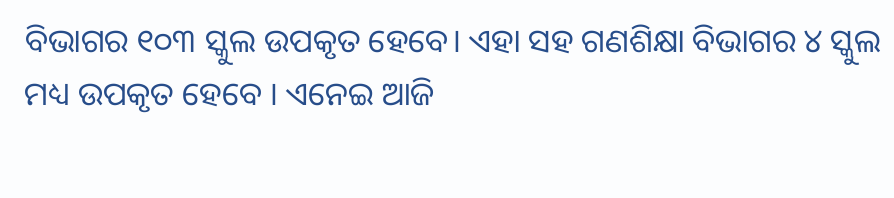ବିଭାଗର ୧୦୩ ସ୍କୁଲ ଉପକୃତ ହେବେ। ଏହା ସହ ଗଣଶିକ୍ଷା ବିଭାଗର ୪ ସ୍କୁଲ ମଧ୍ୟ ଉପକୃତ ହେବେ । ଏନେଇ ଆଜି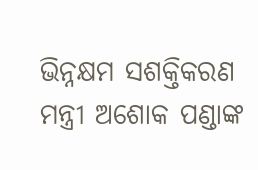ଭିନ୍ନକ୍ଷମ ସଶକ୍ତିକରଣ ମନ୍ତ୍ରୀ ଅଶୋକ ପଣ୍ଡାଙ୍କ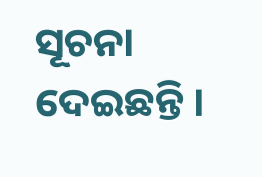ସୂଚନା ଦେଇଛନ୍ତି ।